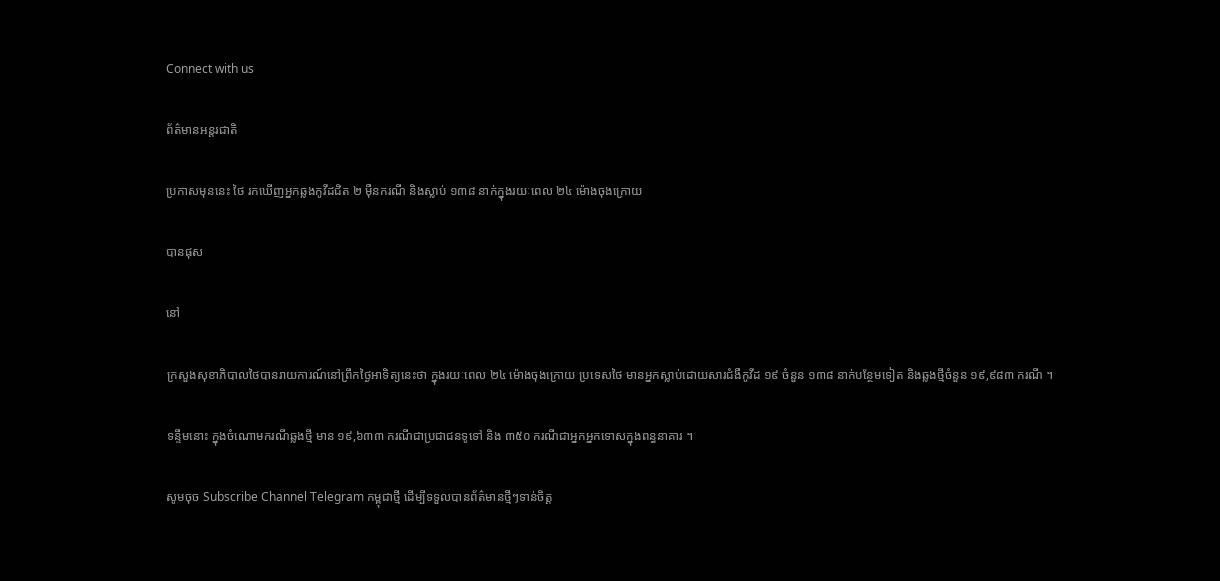Connect with us

ព័ត៌មានអន្ដរជាតិ

ប្រកាសមុននេះ ថៃ រកឃើញអ្នកឆ្លងកូវីដជិត ២ ម៉ឺនករណី និងស្លាប់ ១៣៨ នាក់ក្នុងរយៈពេល ២៤ ម៉ោងចុងក្រោយ

បានផុស

នៅ

ក្រសួងសុខាភិបាលថៃបានរាយការណ៍នៅព្រឹកថ្ងៃអាទិត្យនេះថា ក្នុងរយៈពេល ២៤ ម៉ោងចុងក្រោយ ប្រទេសថៃ មានអ្នកស្លាប់ដោយសារជំងឺកូវីដ ១៩ ចំនួន ១៣៨ នាក់បន្ថែមទៀត និងឆ្លងថ្មីចំនួន ១៩,៩៨៣ ករណី ។

ទន្ទឹមនោះ ក្នុងចំណោមករណីឆ្លងថ្មី មាន ១៩,៦៣៣ ករណីជាប្រជាជនទូទៅ និង ៣៥០ ករណីជាអ្នកអ្នកទោសក្នុងពន្ធនាគារ ។

សូមចុច Subscribe Channel Telegram កម្ពុជាថ្មី ដើម្បីទទួលបានព័ត៌មានថ្មីៗទាន់ចិត្ត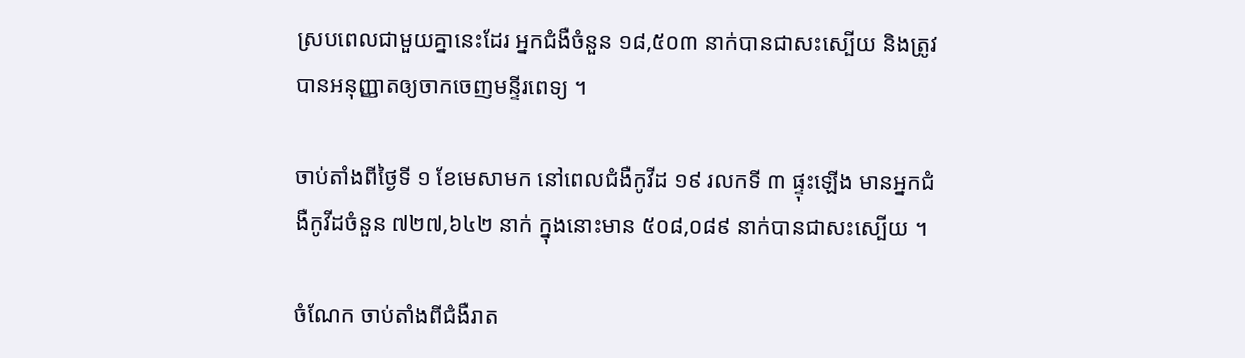ស្របពេលជាមួយគ្នានេះដែរ អ្នកជំងឺចំនួន ១៨,៥០៣ នាក់បានជាសះស្បើយ និងត្រូវបានអនុញ្ញាតឲ្យចាកចេញមន្ទីរពេទ្យ ។

ចាប់តាំងពីថ្ងៃទី ១ ខែមេសាមក នៅពេលជំងឺកូវីដ ១៩ រលកទី ៣ ផ្ទុះឡើង មានអ្នកជំងឺកូវីដចំនួន ៧២៧,៦៤២ នាក់ ក្នុងនោះមាន ៥០៨,០៨៩ នាក់បានជាសះស្បើយ ។

ចំណែក ចាប់តាំងពីជំងឺរាត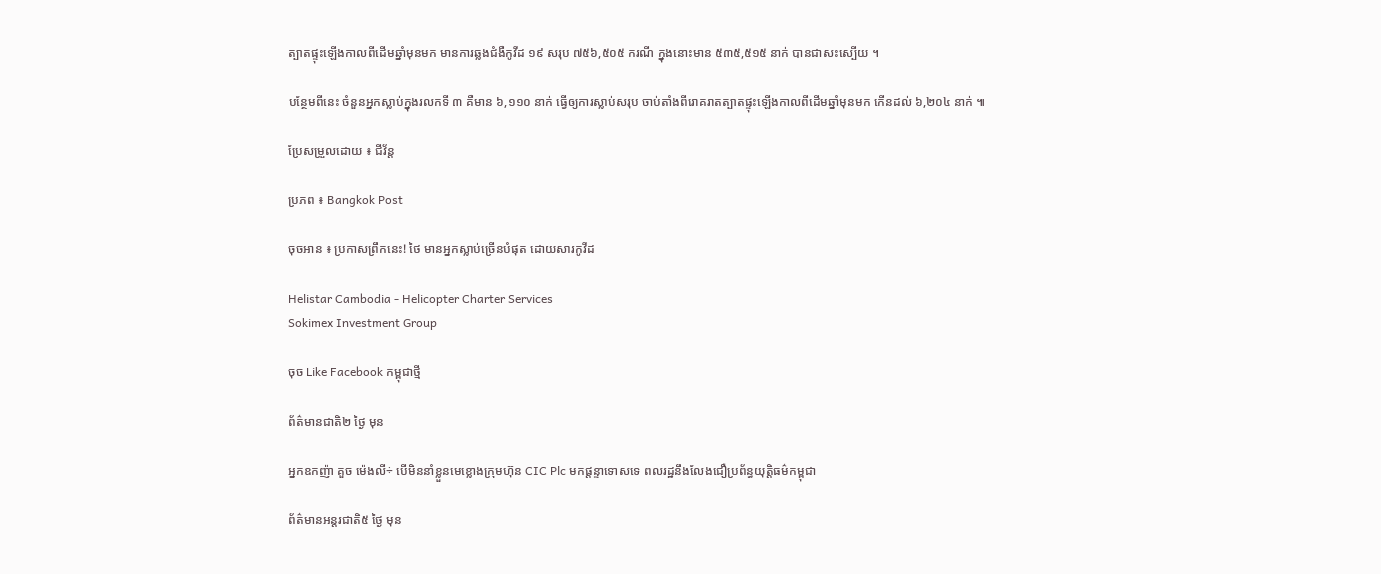ត្បាតផ្ទុះឡើងកាលពីដើមឆ្នាំមុនមក មានការឆ្លងជំងឺកូវីដ ១៩ សរុប ៧៥៦,៥០៥ ករណី ក្នុងនោះមាន ៥៣៥,៥១៥ នាក់ បានជាសះស្បើយ ។

បន្ថែមពីនេះ ចំនួនអ្នកស្លាប់ក្នុងរលកទី ៣ គឺមាន ៦,១១០ នាក់ ធ្វើឲ្យការស្លាប់សរុប ចាប់តាំងពីរោគរាតត្បាតផ្ទុះឡើងកាលពីដើមឆ្នាំមុនមក កើនដល់ ៦,២០៤ នាក់ ៕

ប្រែសម្រួលដោយ ៖ ជីវ័ន្ត

ប្រភព ៖ Bangkok Post

ចុចអាន ៖ ប្រកាសព្រឹកនេះ! ថៃ មានអ្នកស្លាប់ច្រើនបំផុត ដោយសារកូវីដ

Helistar Cambodia - Helicopter Charter Services
Sokimex Investment Group

ចុច Like Facebook កម្ពុជាថ្មី

ព័ត៌មានជាតិ២ ថ្ងៃ មុន

អ្នកឧកញ៉ា គួច ម៉េងលី÷ បើមិននាំខ្លួនមេខ្លោងក្រុមហ៊ុន CIC Plc មកផ្ដន្ទាទោសទេ ពលរដ្ឋនឹងលែងជឿប្រព័ន្ធយុត្តិធម៌កម្ពុជា

ព័ត៌មានអន្ដរជាតិ៥ ថ្ងៃ មុន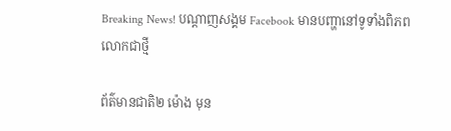Breaking News! បណ្ដាញសង្គម Facebook មានបញ្ហានៅទូទាំងពិភពលោកជាថ្មី

ព័ត៌មានជាតិ២ ម៉ោង មុន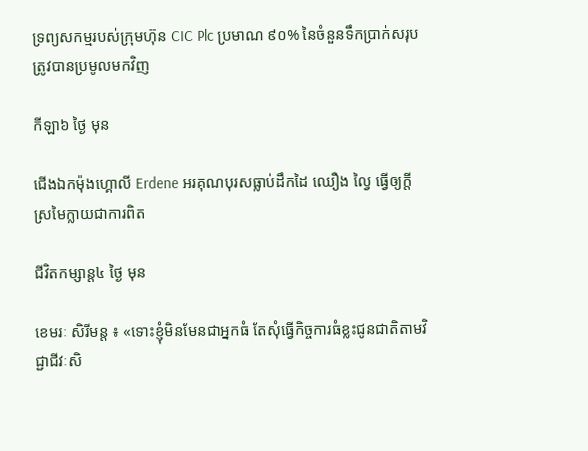ទ្រព្យសកម្មរបស់ក្រុមហ៊ុន CIC Plc ប្រមាណ ៩០% នៃចំនួនទឹកប្រាក់សរុប ត្រូវបានប្រមូលមកវិញ

កីឡា៦ ថ្ងៃ មុន

ជើងឯកម៉ុងហ្គោលី Erdene អរគុណបុរសធ្លាប់ដឹកដៃ ឈឿង ល្វៃ ធ្វើឲ្យក្តីស្រមៃក្លាយជាការពិត

ជីវិតកម្សាន្ដ៤ ថ្ងៃ មុន

ខេមរៈ សិរីមន្ត ៖ «ទោះខ្ញុំមិនមែនជាអ្នកធំ តែសុំធ្វើកិច្ចការធំខ្លះជូនជាតិតាមវិជ្ជាជីវៈសិ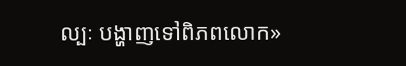ល្បៈ បង្ហាញទៅពិភពលោក»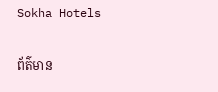Sokha Hotels

ព័ត៌មាន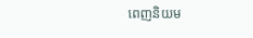ពេញនិយម